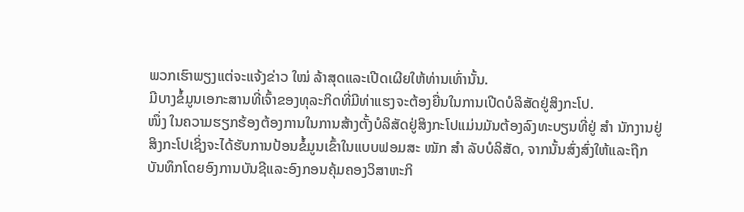ພວກເຮົາພຽງແຕ່ຈະແຈ້ງຂ່າວ ໃໝ່ ລ້າສຸດແລະເປີດເຜີຍໃຫ້ທ່ານເທົ່ານັ້ນ.
ມີບາງຂໍ້ມູນເອກະສານທີ່ເຈົ້າຂອງທຸລະກິດທີ່ມີທ່າແຮງຈະຕ້ອງຍື່ນໃນການເປີດບໍລິສັດຢູ່ສິງກະໂປ.
ໜຶ່ງ ໃນຄວາມຮຽກຮ້ອງຕ້ອງການໃນການສ້າງຕັ້ງບໍລິສັດຢູ່ສິງກະໂປແມ່ນມັນຕ້ອງລົງທະບຽນທີ່ຢູ່ ສຳ ນັກງານຢູ່ສິງກະໂປເຊິ່ງຈະໄດ້ຮັບການປ້ອນຂໍ້ມູນເຂົ້າໃນແບບຟອມສະ ໝັກ ສຳ ລັບບໍລິສັດ, ຈາກນັ້ນສົ່ງສົ່ງໃຫ້ແລະຖືກບັນທຶກໂດຍອົງການບັນຊີແລະອົງກອນຄຸ້ມຄອງວິສາຫະກິ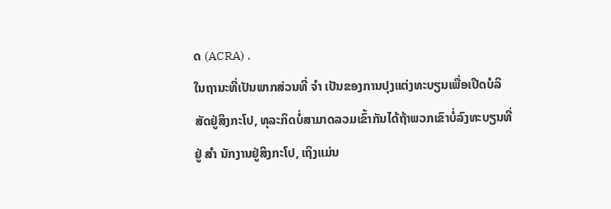ດ (ACRA) .
ໃນຖານະທີ່ເປັນພາກສ່ວນທີ່ ຈຳ ເປັນຂອງການປຸງແຕ່ງທະບຽນເພື່ອເປີດບໍລິສັດຢູ່ສິງກະໂປ, ທຸລະກິດບໍ່ສາມາດລວມເຂົ້າກັນໄດ້ຖ້າພວກເຂົາບໍ່ລົງທະບຽນທີ່ຢູ່ ສຳ ນັກງານຢູ່ສິງກະໂປ, ເຖິງແມ່ນ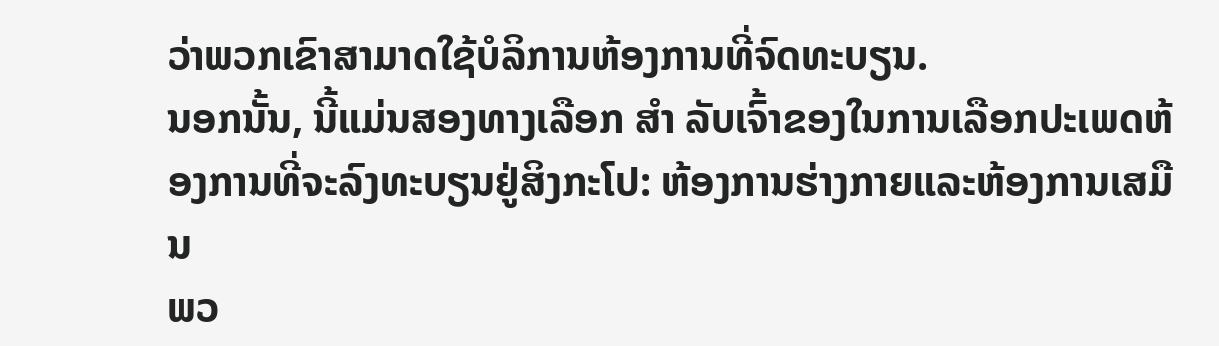ວ່າພວກເຂົາສາມາດໃຊ້ບໍລິການຫ້ອງການທີ່ຈົດທະບຽນ.
ນອກນັ້ນ, ນີ້ແມ່ນສອງທາງເລືອກ ສຳ ລັບເຈົ້າຂອງໃນການເລືອກປະເພດຫ້ອງການທີ່ຈະລົງທະບຽນຢູ່ສິງກະໂປ: ຫ້ອງການຮ່າງກາຍແລະຫ້ອງການເສມືນ
ພວ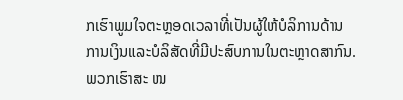ກເຮົາພູມໃຈຕະຫຼອດເວລາທີ່ເປັນຜູ້ໃຫ້ບໍລິການດ້ານການເງິນແລະບໍລິສັດທີ່ມີປະສົບການໃນຕະຫຼາດສາກົນ. ພວກເຮົາສະ ໜ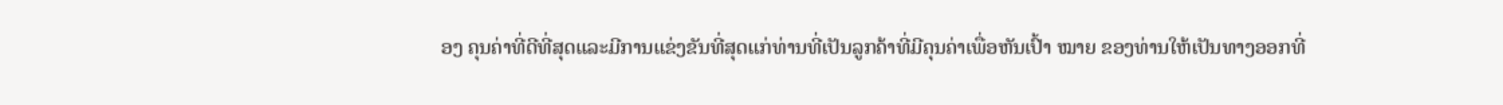ອງ ຄຸນຄ່າທີ່ດີທີ່ສຸດແລະມີການແຂ່ງຂັນທີ່ສຸດແກ່ທ່ານທີ່ເປັນລູກຄ້າທີ່ມີຄຸນຄ່າເພື່ອຫັນເປົ້າ ໝາຍ ຂອງທ່ານໃຫ້ເປັນທາງອອກທີ່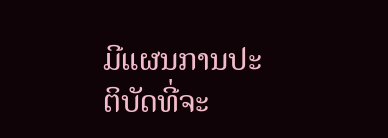ມີແຜນການປະຕິບັດທີ່ຈະ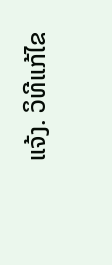ແຈ້ງ. ວິທີແກ້ໄຂ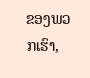ຂອງພວກເຮົາ,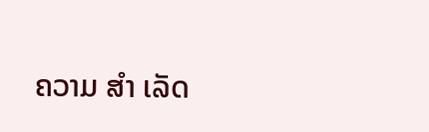ຄວາມ ສຳ ເລັດ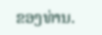ຂອງທ່ານ.